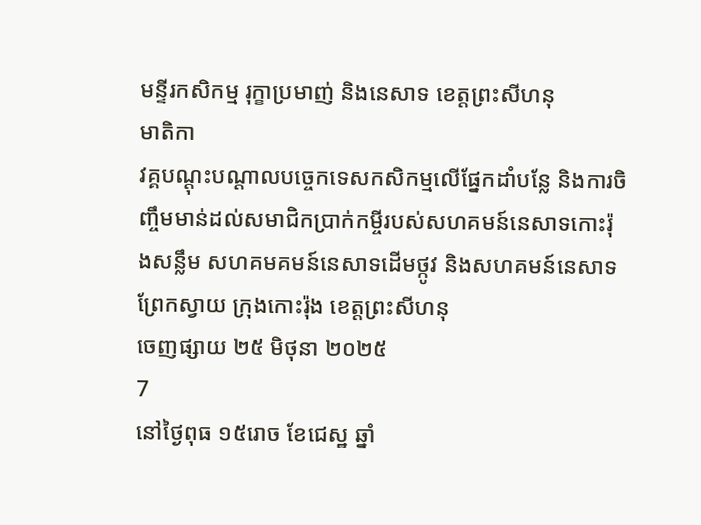មន្ទីរកសិកម្ម រុក្ខាប្រមាញ់ និងនេសាទ ខេត្តព្រះសីហនុ
មាតិកា
វគ្គបណ្តុះបណ្តាលបច្ចេកទេសកសិកម្មលើផ្នែកដាំបន្លែ និងការចិញ្ចឹមមាន់ដល់សមាជិកប្រាក់កម្ចីរបស់សហគមន៍នេសាទកោះរ៉ុងសន្លឹម សហគមគមន៍នេសាទដើមថ្កូវ និងសហគមន៍នេសាទ ព្រែកស្វាយ ក្រុងកោះរ៉ុង ខេត្តព្រះសីហនុ
ចេញផ្សាយ ២៥ មិថុនា ២០២៥
7
នៅថ្ងៃពុធ ១៥រោច ខែជេស្ឋ ឆ្នាំ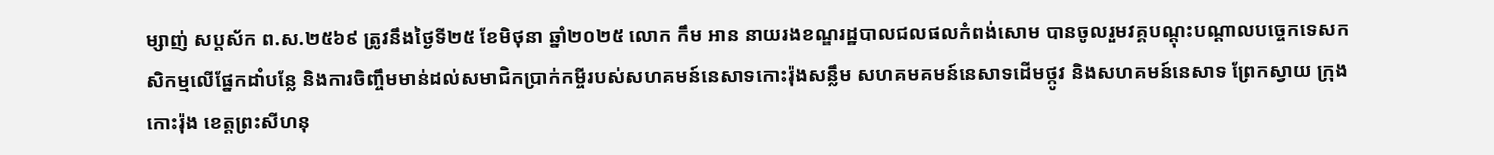ម្សាញ់ សប្ដស័ក ព.ស.២៥៦៩ ត្រូវនឹងថ្ងៃទី២៥ ខែមិថុនា ឆ្នាំ២០២៥ លោក កឹម អាន នាយរងខណ្ឌរដ្ឋបាលជលផលកំពង់សោម បានចូលរួមវគ្គបណ្តុះបណ្តាលបច្ចេកទេសកសិកម្មលើផ្នែកដាំបន្លែ និងការចិញ្ចឹមមាន់ដល់សមាជិកប្រាក់កម្ចីរបស់សហគមន៍នេសាទកោះរ៉ុងសន្លឹម សហគមគមន៍នេសាទដើមថ្កូវ និងសហគមន៍នេសាទ ព្រែកស្វាយ ក្រុងកោះរ៉ុង ខេត្តព្រះសីហនុ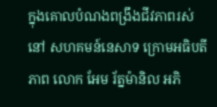ក្នុងគោលបំណងពង្រឹងជីវភាពរស់នៅ សហគមន៍នេសាទ ក្រោមអធិបតីភាព លោក អែម រ័ត្នម៉ានិល អភិ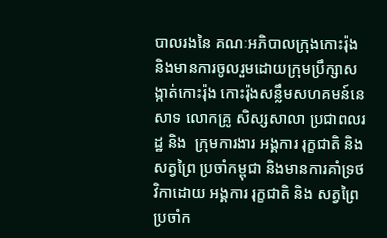បាលរងនៃ គណៈអភិបាលក្រុងកោះរ៉ុង និងមានការចូលរួមដោយក្រុមប្រឹក្សាសង្កាត់កោះរ៉ុង កោះរ៉ុងសន្លឹមសហគមន៍នេសាទ លោកគ្រូ សិស្សសាលា ប្រជាពលរដ្ឋ និង  ក្រុមការងារ អង្គការ រុក្ខជាតិ និង សត្វព្រៃ ប្រចាំកម្ពុជា និងមានការគាំទ្រថវិកាដោយ អង្គការ រុក្ខជាតិ និង សត្វព្រៃប្រចាំក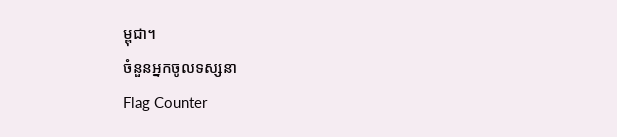ម្ពុជា។
ចំនួនអ្នកចូលទស្សនា
Flag Counter